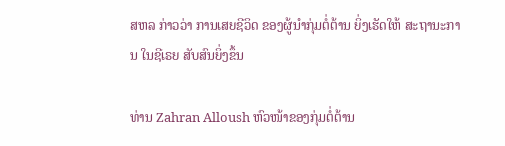ສຫລ ກ່າວວ່າ ການເສຍຊີວິດ ຂອງຜູ້ນຳກຸ່ມຕໍ່ຕ້ານ ຍິ່ງເຮັດໃຫ້ ສະຖານະການ ໃນຊີເຣຍ ສັບສົນຍິ່ງຂຶ້ນ

ທ່ານ Zahran Alloush ຫົວໜ້າຂອງກຸ່ມຕໍ່ຕ້ານ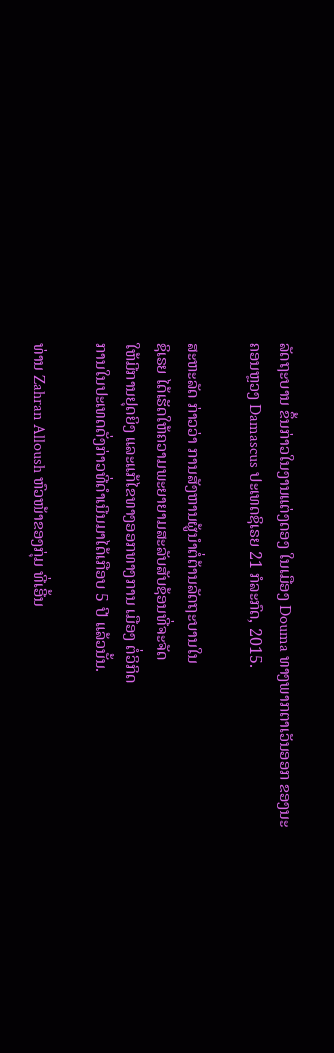ລັດຖະບານ ຂຶ້ນກ່າວໃນງານແຕ່ງດອງ ໃນເມືອງ Douma ທາງພາກຕາເວັນອອກ ຂອງນະຄອນຫຼວງ Damascus ປະເທດຊິເຣຍ 21 ກໍລະກົດ, 2015.

ສະຫະລັດ ກ່າວວ່າ ການສັງຫານຜູ້ນຳຕໍ່ຕ້ານລັດຖະບານໃນ
ຊິເຣຍ ໄດ້ເຮັດໃຫ້ຄວາມພະຍາຍາມສະລັບສັບຊ້ອນທີ່ຈະຈັດ
ໃຫ້ມີການຢຸດຍິງ ແລະແກ້ໄຂທາງອອກທາງການ ເມືອງ ຕໍ່ວິກິດ
ການໃນປະເທດດັ່ງກ່າວທີ່ດຳເນີນມາໄດ້ເກືອບ 5 ປີ ແລ້ວນັ້ນ.

ທ່ານ Zahran Alloush ຫົວໜ້າຂອງກຸ່ມ ທີ່ເອີ້ນ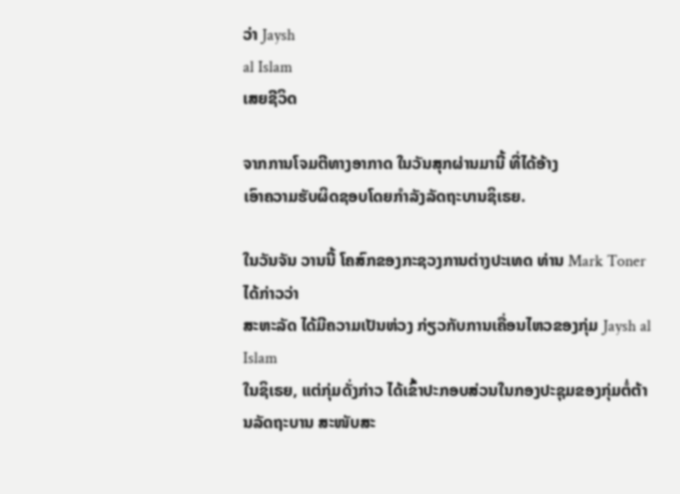ວ່າ Jaysh
al Islam
ເສຍຊີວິດ

ຈາກການໂຈມຕີທາງອາກາດ ໃນວັນສຸກຜ່ານມານີ້ ທີ່ໄດ້ອ້າງ
ເອົາຄວາມຮັບຜິດຊອບໂດຍກຳລັງລັດຖະບານຊິເຣຍ.

ໃນວັນຈັນ ວານນີ້ ໂຄສົກຂອງກະຊວງການຕ່າງປະເທດ ທ່ານ Mark Toner ໄດ້ກ່າວວ່າ
ສະຫະລັດ ໄດ້ມີຄວາມເປັນຫ່ວງ ກ່ຽວກັບການເຄື່ອນໄຫວຂອງກຸ່ມ Jaysh al Islam
ໃນຊິເຣຍ, ແຕ່ກຸ່ມດັ່ງກ່າວ ໄດ້ເຂົ້າປະກອບສ່ວນໃນກອງປະຊຸມຂອງກຸ່ມຕໍ່ຕ້ານລັດຖະບານ ສະໜັບສະ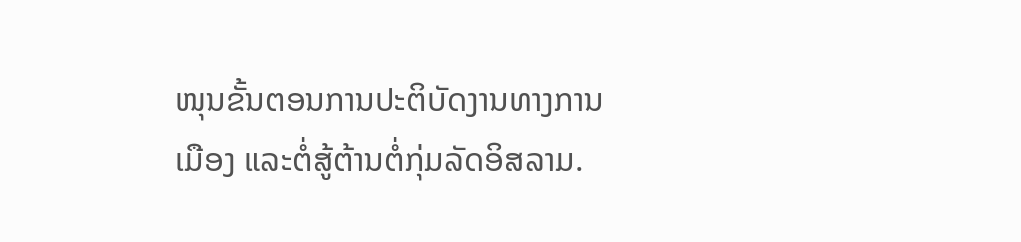ໜຸນຂັ້ນຕອນການປະຕິບັດງານທາງການເມືອງ ແລະຕໍ່ສູ້ຕ້ານຕໍ່ກຸ່ມລັດອິສລາມ.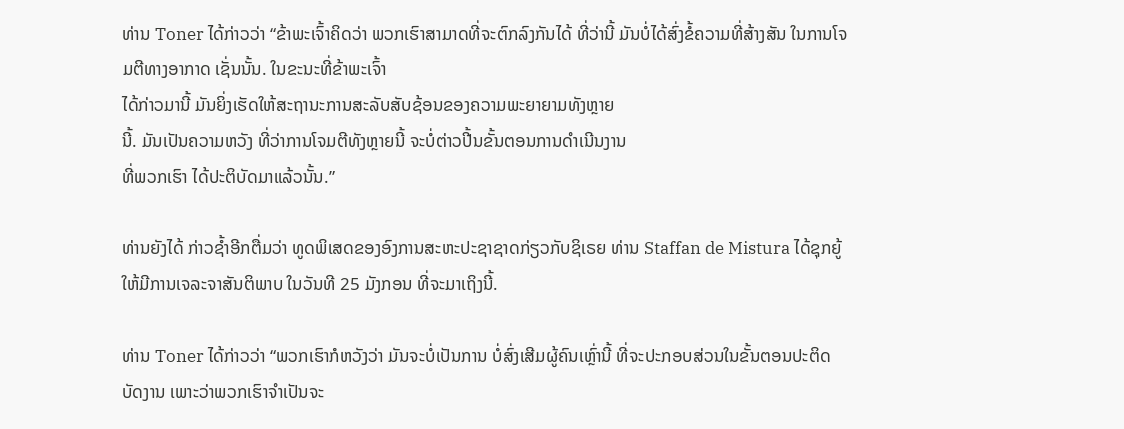ທ່ານ Toner ໄດ້ກ່າວວ່າ “ຂ້າພະເຈົ້າຄິດວ່າ ພວກເຮົາສາມາດທີ່ຈະຕົກລົງກັນໄດ້ ທີ່ວ່ານີ້ ມັນບໍ່ໄດ້ສົ່ງຂໍ້ຄວາມທີ່ສ້າງສັນ ໃນການໂຈມຕີທາງອາກາດ ເຊັ່ນນັ້ນ. ໃນຂະນະທີ່ຂ້າພະເຈົ້າ
ໄດ້ກ່າວມານີ້ ມັນຍິ່ງເຮັດໃຫ້ສະຖານະການສະລັບສັບຊ້ອນຂອງຄວາມພະຍາຍາມທັງຫຼາຍ
ນີ້. ມັນເປັນຄວາມຫວັງ ທີ່ວ່າການໂຈມຕີທັງຫຼາຍນີ້ ຈະບໍ່ຕ່າວປີ້ນຂັ້ນຕອນການດຳເນີນງານ
ທີ່ພວກເຮົາ ໄດ້ປະຕິບັດມາແລ້ວນັ້ນ.”

ທ່ານຍັງໄດ້ ກ່າວຊ້ຳອີກຕື່ມວ່າ ທູດພິເສດຂອງອົງການສະຫະປະຊາຊາດກ່ຽວກັບຊິເຣຍ ທ່ານ Staffan de Mistura ໄດ້ຊຸກຍູ້ ໃຫ້ມີການເຈລະຈາສັນຕິພາບ ໃນວັນທີ 25 ມັງກອນ ທີ່ຈະມາເຖິງນີ້.

ທ່ານ Toner ໄດ້ກ່າວວ່າ “ພວກເຮົາກໍຫວັງວ່າ ມັນຈະບໍ່ເປັນການ ບໍ່ສົ່ງເສີມຜູ້ຄົນເຫຼົ່ານີ້ ທີ່ຈະປະກອບສ່ວນໃນຂັ້ນຕອນປະຕິດບັດງານ ເພາະວ່າພວກເຮົາຈຳເປັນຈະ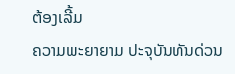ຕ້ອງເລີ້ມ
ຄວາມພະຍາຍາມ ປະຈຸບັນທັນດ່ວນ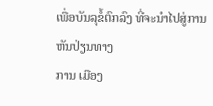ເພື່ອບັນລຸຂໍ້ຕົກລົງ ທີ່ຈະນຳໄປສູ່ການຫັນປ່ຽນທາງ
ການ ເມືອງ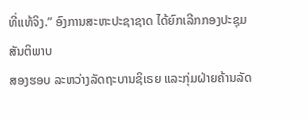ທີ່ແທ້ຈິງ.” ອົງການສະຫະປະຊາຊາດ ໄດ້ຍົກເລີກກອງປະຊຸມສັນຕິພາບ
ສອງຮອບ ລະຫວ່າງລັດຖະບານຊິເຣຍ ແລະກຸ່ມຝ່າຍຄ້ານລັດ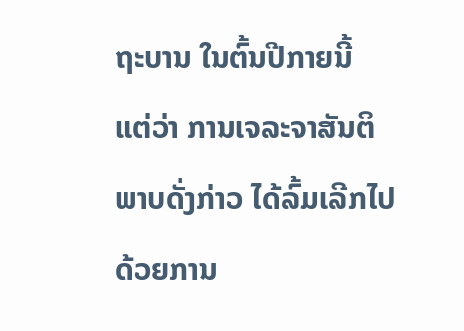ຖະບານ ໃນຕົ້ນປີກາຍນີ້ ແຕ່ວ່າ ການເຈລະຈາສັນຕິພາບດັ່ງກ່າວ ໄດ້ລົ້ມເລີກໄປ ດ້ວຍການ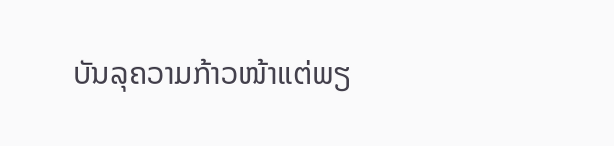ບັນລຸຄວາມກ້າວໜ້າແຕ່ພຽ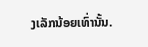ງເລັກນ້ອຍເທົ່ານັ້ນ.